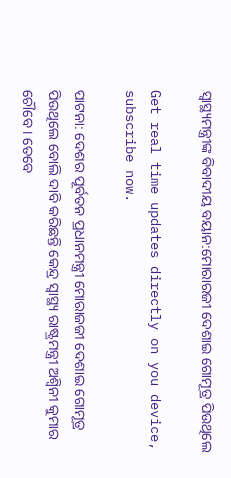ସ୍ୱାସ୍ଥ୍ୟମନ୍ତ୍ରୀଙ୍କ ବିବାଦୀୟ ବୟାନ:ମୋରାରଜୀ ଦେଶାଇ ଗୋମୂତ୍ର ପିଉଥିଲେ

Get real time updates directly on you device, subscribe now.

ପାଟନା: ଦେଶର ପୂର୍ବତନ ପ୍ରଧାନମନ୍ତ୍ରୀ ମୋରାଜଜୀ ଦେଶାଇ ଗୋମୂତ୍ର ପିଉଥିଲେ ବୋଲି ଦାବି କରିଛନ୍ତି କେନ୍ଦ୍ର ସ୍ୱାସ୍ଥ୍ୟ ରାଷ୍ଟ୍ରମନ୍ତ୍ରୀ ଅଶ୍ୱିନୀ କୁମାର ଚୌବେ । ତେବେ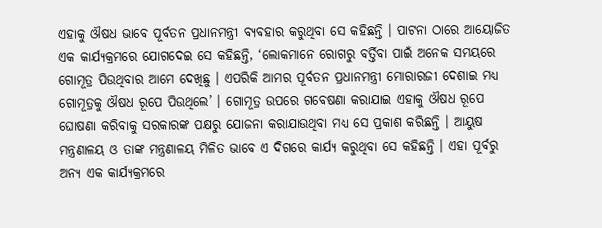ଏହାକୁ ଔଷଧ ଭାବେ ପୂର୍ବତନ ପ୍ରଧାନମନ୍ତ୍ରୀ ବ୍ୟବହାର କରୁଥିବା ସେ କହିଛନ୍ତି । ପାଟନା ଠାରେ ଆୟୋଜିତ ଏକ କାର୍ଯ୍ୟକ୍ରମରେ ଯୋଗଦେଇ ସେ କହିଛନ୍ତି, ‘ଲୋକମାନେ ରୋଗରୁ ବର୍ତ୍ତିବା ପାଇଁ ଅନେକ ସମୟରେ ଗୋମୂତ୍ର ପିଉଥିବାର ଆମେ ଦେଖିଛୁ । ଏପରିକି ଆମର ପୂର୍ବତନ ପ୍ରଧାନମନ୍ତ୍ରୀ ମୋରାରଜୀ ଦେଶାଇ ମଧ୍ୟ ଗୋମୂତ୍ରକୁ ଔଷଧ ରୂପେ ପିଉଥିଲେ’ । ଗୋମୂତ୍ର ଉପରେ ଗବେଷଣା କରାଯାଇ ଏହାକୁ ଔଷଧ ରୂପେ ଘୋଷଣା କରିବାକୁ ସରକାରଙ୍କ ପକ୍ଷରୁ ଯୋଜନା କରାଯାଉଥିବା ମଧ୍ୟ ସେ ପ୍ରକାଶ କରିଛନ୍ତି । ଆୟୁଷ ମନ୍ତ୍ରଣାଳୟ ଓ ତାଙ୍କ ମନ୍ତ୍ରଣାଳୟ ମିଳିତ ଭାବେ ଏ ଦିଗରେ କାର୍ଯ୍ୟ କରୁଥିବା ସେ କହିଛନ୍ତି । ଏହା ପୂର୍ବରୁ ଅନ୍ୟ ଏକ କାର୍ଯ୍ୟକ୍ରମରେ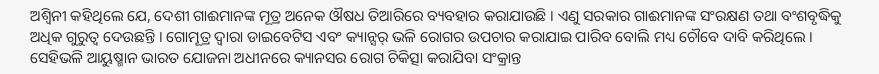ଅଶ୍ୱିନୀ କହିଥିଲେ ଯେ, ଦେଶୀ ଗାଈମାନଙ୍କ ମୂତ୍ର ଅନେକ ଔଷଧ ତିଆରିରେ ବ୍ୟବହାର କରାଯାଉଛି । ଏଣୁ ସରକାର ଗାଈମାନଙ୍କ ସଂରକ୍ଷଣ ତଥା ବଂଶବୃଦ୍ଧିକୁ ଅଧିକ ଗୁରୁତ୍ୱ ଦେଉଛନ୍ତି । ଗୋମୂତ୍ର ଦ୍ୱାରା ଡାଇବେଟିସ ଏବଂ କ୍ୟାନ୍ସର୍ ଭଳି ରୋଗର ଉପଚାର କରାଯାଇ ପାରିବ ବୋଲି ମଧ୍ୟ ଚୌବେ ଦାବି କରିଥିଲେ । ସେହିଭଳି ଆୟୁଷ୍ମାନ ଭାରତ ଯୋଜନା ଅଧୀନରେ କ୍ୟାନସର ରୋଗ ଚିକିତ୍ସା କରାଯିବା ସଂକ୍ରାନ୍ତ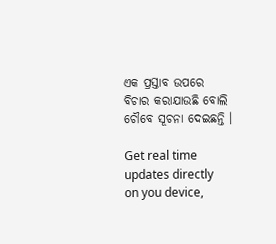ଏକ ପ୍ରସ୍ତାବ ଉପରେ ବିଚାର କରାଯାଉଛି ବୋଲି ଚୌବେ ସୂଚନା ଦେଇଛନ୍ତି ।

Get real time updates directly on you device,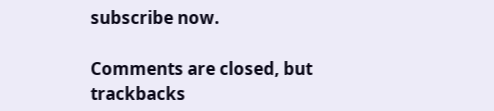subscribe now.

Comments are closed, but trackbacks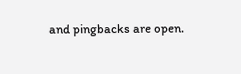and pingbacks are open.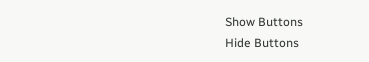Show Buttons
Hide Buttons